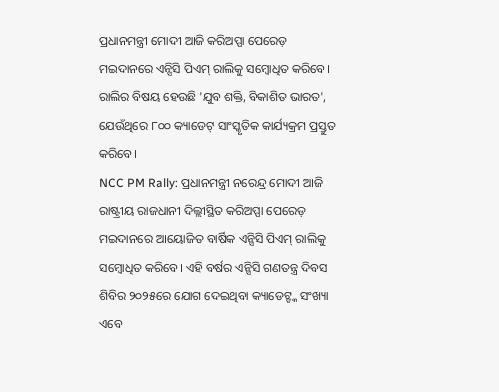ପ୍ରଧାନମନ୍ତ୍ରୀ ମୋଦୀ ଆଜି କରିଅପ୍ପା ପେରେଡ଼ ମଇଦାନରେ ଏନ୍ସିସି ପିଏମ୍ ରାଲିକୁ ସମ୍ବୋଧିତ କରିବେ। ରାଲିର ବିଷୟ ହେଉଛି 'ଯୁବ ଶକ୍ତି, ବିକାଶିତ ଭାରତ', ଯେଉଁଥିରେ ୮୦୦ କ୍ୟାଡେଟ୍ ସାଂସ୍କୃତିକ କାର୍ଯ୍ୟକ୍ରମ ପ୍ରସ୍ତୁତ କରିବେ।
NCC PM Rally: ପ୍ରଧାନମନ୍ତ୍ରୀ ନରେନ୍ଦ୍ର ମୋଦୀ ଆଜି ରାଷ୍ଟ୍ରୀୟ ରାଜଧାନୀ ଦିଲ୍ଲୀସ୍ଥିତ କରିଅପ୍ପା ପେରେଡ଼ ମଇଦାନରେ ଆୟୋଜିତ ବାର୍ଷିକ ଏନ୍ସିସି ପିଏମ୍ ରାଲିକୁ ସମ୍ବୋଧିତ କରିବେ। ଏହି ବର୍ଷର ଏନ୍ସିସି ଗଣତନ୍ତ୍ର ଦିବସ ଶିବିର ୨୦୨୫ରେ ଯୋଗ ଦେଇଥିବା କ୍ୟାଡେଟ୍ଙ୍କ ସଂଖ୍ୟା ଏବେ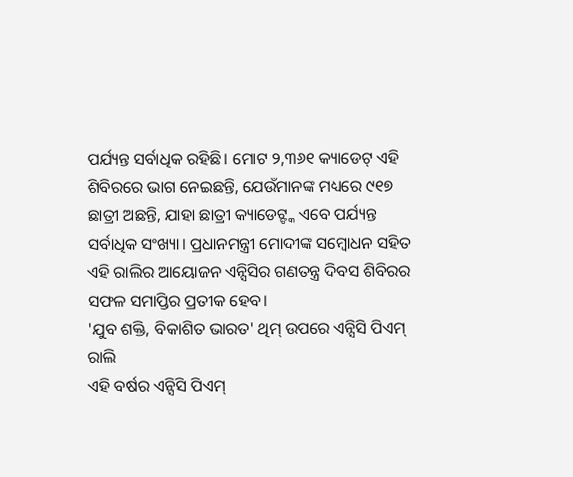ପର୍ଯ୍ୟନ୍ତ ସର୍ବାଧିକ ରହିଛି। ମୋଟ ୨,୩୬୧ କ୍ୟାଡେଟ୍ ଏହି ଶିବିରରେ ଭାଗ ନେଇଛନ୍ତି, ଯେଉଁମାନଙ୍କ ମଧ୍ୟରେ ୯୧୭ ଛାତ୍ରୀ ଅଛନ୍ତି, ଯାହା ଛାତ୍ରୀ କ୍ୟାଡେଟ୍ଙ୍କ ଏବେ ପର୍ଯ୍ୟନ୍ତ ସର୍ବାଧିକ ସଂଖ୍ୟା। ପ୍ରଧାନମନ୍ତ୍ରୀ ମୋଦୀଙ୍କ ସମ୍ବୋଧନ ସହିତ ଏହି ରାଲିର ଆୟୋଜନ ଏନ୍ସିସିର ଗଣତନ୍ତ୍ର ଦିବସ ଶିବିରର ସଫଳ ସମାପ୍ତିର ପ୍ରତୀକ ହେବ।
'ଯୁବ ଶକ୍ତି, ବିକାଶିତ ଭାରତ' ଥିମ୍ ଉପରେ ଏନ୍ସିସି ପିଏମ୍ ରାଲି
ଏହି ବର୍ଷର ଏନ୍ସିସି ପିଏମ୍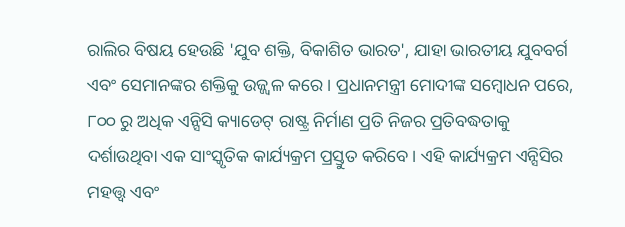ରାଲିର ବିଷୟ ହେଉଛି 'ଯୁବ ଶକ୍ତି, ବିକାଶିତ ଭାରତ', ଯାହା ଭାରତୀୟ ଯୁବବର୍ଗ ଏବଂ ସେମାନଙ୍କର ଶକ୍ତିକୁ ଉଜ୍ଜ୍ୱଳ କରେ। ପ୍ରଧାନମନ୍ତ୍ରୀ ମୋଦୀଙ୍କ ସମ୍ବୋଧନ ପରେ, ୮୦୦ ରୁ ଅଧିକ ଏନ୍ସିସି କ୍ୟାଡେଟ୍ ରାଷ୍ଟ୍ର ନିର୍ମାଣ ପ୍ରତି ନିଜର ପ୍ରତିବଦ୍ଧତାକୁ ଦର୍ଶାଉଥିବା ଏକ ସାଂସ୍କୃତିକ କାର୍ଯ୍ୟକ୍ରମ ପ୍ରସ୍ତୁତ କରିବେ। ଏହି କାର୍ଯ୍ୟକ୍ରମ ଏନ୍ସିସିର ମହତ୍ତ୍ୱ ଏବଂ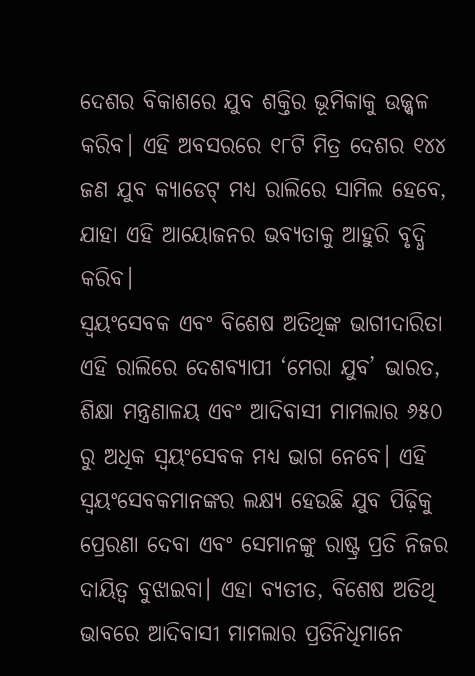ଦେଶର ବିକାଶରେ ଯୁବ ଶକ୍ତିର ଭୂମିକାକୁ ଉଜ୍ଜ୍ୱଳ କରିବ। ଏହି ଅବସରରେ ୧୮ଟି ମିତ୍ର ଦେଶର ୧୪୪ ଜଣ ଯୁବ କ୍ୟାଡେଟ୍ ମଧ୍ୟ ରାଲିରେ ସାମିଲ ହେବେ, ଯାହା ଏହି ଆୟୋଜନର ଭବ୍ୟତାକୁ ଆହୁରି ବୃଦ୍ଧି କରିବ।
ସ୍ୱୟଂସେବକ ଏବଂ ବିଶେଷ ଅତିଥିଙ୍କ ଭାଗୀଦାରିତା
ଏହି ରାଲିରେ ଦେଶବ୍ୟାପୀ ‘ମେରା ଯୁବ’ ଭାରତ, ଶିକ୍ଷା ମନ୍ତ୍ରଣାଳୟ ଏବଂ ଆଦିବାସୀ ମାମଲାର ୬୫୦ ରୁ ଅଧିକ ସ୍ୱୟଂସେବକ ମଧ୍ୟ ଭାଗ ନେବେ। ଏହି ସ୍ୱୟଂସେବକମାନଙ୍କର ଲକ୍ଷ୍ୟ ହେଉଛି ଯୁବ ପିଢ଼ିକୁ ପ୍ରେରଣା ଦେବା ଏବଂ ସେମାନଙ୍କୁ ରାଷ୍ଟ୍ର ପ୍ରତି ନିଜର ଦାୟିତ୍ୱ ବୁଝାଇବା। ଏହା ବ୍ୟତୀତ, ବିଶେଷ ଅତିଥି ଭାବରେ ଆଦିବାସୀ ମାମଲାର ପ୍ରତିନିଧିମାନେ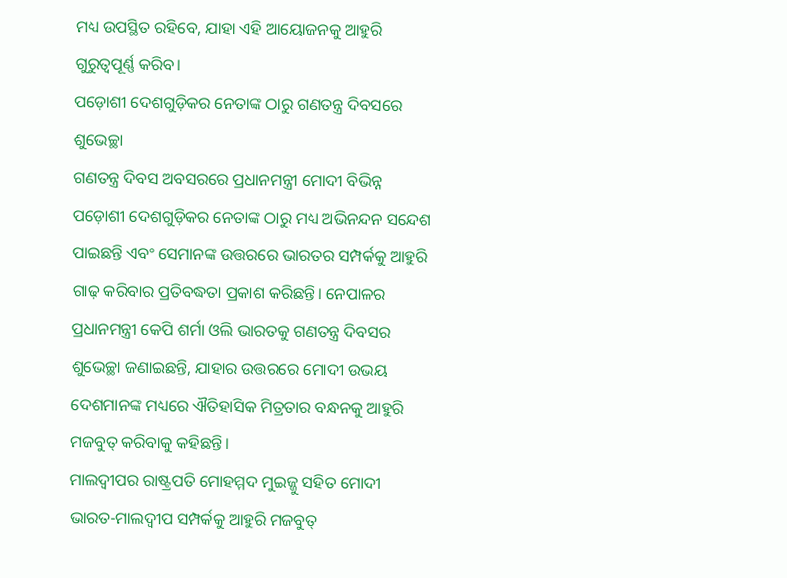ମଧ୍ୟ ଉପସ୍ଥିତ ରହିବେ, ଯାହା ଏହି ଆୟୋଜନକୁ ଆହୁରି ଗୁରୁତ୍ୱପୂର୍ଣ୍ଣ କରିବ।
ପଡ଼ୋଶୀ ଦେଶଗୁଡ଼ିକର ନେତାଙ୍କ ଠାରୁ ଗଣତନ୍ତ୍ର ଦିବସରେ ଶୁଭେଚ୍ଛା
ଗଣତନ୍ତ୍ର ଦିବସ ଅବସରରେ ପ୍ରଧାନମନ୍ତ୍ରୀ ମୋଦୀ ବିଭିନ୍ନ ପଡ଼ୋଶୀ ଦେଶଗୁଡ଼ିକର ନେତାଙ୍କ ଠାରୁ ମଧ୍ୟ ଅଭିନନ୍ଦନ ସନ୍ଦେଶ ପାଇଛନ୍ତି ଏବଂ ସେମାନଙ୍କ ଉତ୍ତରରେ ଭାରତର ସମ୍ପର୍କକୁ ଆହୁରି ଗାଢ଼ କରିବାର ପ୍ରତିବଦ୍ଧତା ପ୍ରକାଶ କରିଛନ୍ତି। ନେପାଳର ପ୍ରଧାନମନ୍ତ୍ରୀ କେପି ଶର୍ମା ଓଲି ଭାରତକୁ ଗଣତନ୍ତ୍ର ଦିବସର ଶୁଭେଚ୍ଛା ଜଣାଇଛନ୍ତି, ଯାହାର ଉତ୍ତରରେ ମୋଦୀ ଉଭୟ ଦେଶମାନଙ୍କ ମଧ୍ୟରେ ଐତିହାସିକ ମିତ୍ରତାର ବନ୍ଧନକୁ ଆହୁରି ମଜବୁତ୍ କରିବାକୁ କହିଛନ୍ତି।
ମାଲଦ୍ୱୀପର ରାଷ୍ଟ୍ରପତି ମୋହମ୍ମଦ ମୁଇଜ୍ଜୁ ସହିତ ମୋଦୀ ଭାରତ-ମାଲଦ୍ୱୀପ ସମ୍ପର୍କକୁ ଆହୁରି ମଜବୁତ୍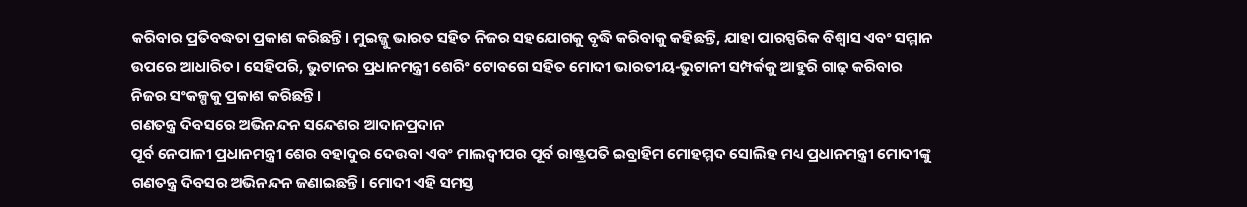କରିବାର ପ୍ରତିବଦ୍ଧତା ପ୍ରକାଶ କରିଛନ୍ତି। ମୁଇଜ୍ଜୁ ଭାରତ ସହିତ ନିଜର ସହଯୋଗକୁ ବୃଦ୍ଧି କରିବାକୁ କହିଛନ୍ତି, ଯାହା ପାରସ୍ପରିକ ବିଶ୍ୱାସ ଏବଂ ସମ୍ମାନ ଉପରେ ଆଧାରିତ। ସେହିପରି, ଭୁଟାନର ପ୍ରଧାନମନ୍ତ୍ରୀ ଶେରିଂ ଟୋବଗେ ସହିତ ମୋଦୀ ଭାରତୀୟ-ଭୁଟାନୀ ସମ୍ପର୍କକୁ ଆହୁରି ଗାଢ଼ କରିବାର ନିଜର ସଂକଳ୍ପକୁ ପ୍ରକାଶ କରିଛନ୍ତି।
ଗଣତନ୍ତ୍ର ଦିବସରେ ଅଭିନନ୍ଦନ ସନ୍ଦେଶର ଆଦାନପ୍ରଦାନ
ପୂର୍ବ ନେପାଳୀ ପ୍ରଧାନମନ୍ତ୍ରୀ ଶେର ବହାଦୁର ଦେଉବା ଏବଂ ମାଲଦ୍ୱୀପର ପୂର୍ବ ରାଷ୍ଟ୍ରପତି ଇବ୍ରାହିମ ମୋହମ୍ମଦ ସୋଲିହ ମଧ୍ୟ ପ୍ରଧାନମନ୍ତ୍ରୀ ମୋଦୀଙ୍କୁ ଗଣତନ୍ତ୍ର ଦିବସର ଅଭିନନ୍ଦନ ଜଣାଇଛନ୍ତି। ମୋଦୀ ଏହି ସମସ୍ତ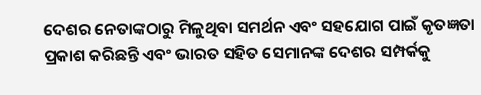ଦେଶର ନେତାଙ୍କଠାରୁ ମିଳୁଥିବା ସମର୍ଥନ ଏବଂ ସହଯୋଗ ପାଇଁ କୃତଜ୍ଞତା ପ୍ରକାଶ କରିଛନ୍ତି ଏବଂ ଭାରତ ସହିତ ସେମାନଙ୍କ ଦେଶର ସମ୍ପର୍କକୁ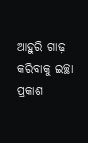ଆହୁରି ଗାଢ଼ କରିବାକୁ ଇଚ୍ଛା ପ୍ରକାଶ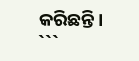କରିଛନ୍ତି।
```